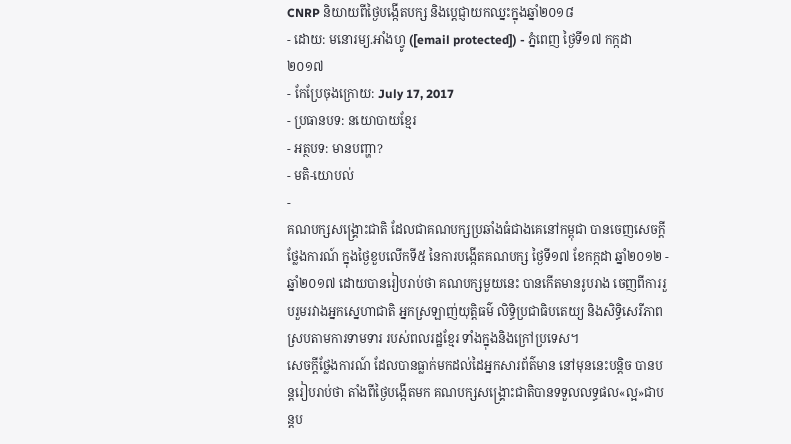CNRP និយាយពីថ្ងៃបង្កើតបក្ស និងប្ដេជ្ញាយកឈ្នះក្នុងឆ្នាំ២០១៨
- ដោយ: មនោរម្យ.អាំងហ្វូ ([email protected]) - ភ្នំពេញ ថ្ងៃទី១៧ កក្កដា ២០១៧
- កែប្រែចុងក្រោយ: July 17, 2017
- ប្រធានបទ: នយោបាយខ្មែរ
- អត្ថបទ: មានបញ្ហា?
- មតិ-យោបល់
-
គណបក្សសង្គ្រោះជាតិ ដែលជាគណបក្សប្រឆាំងធំជាងគេនៅកម្ពុជា បានចេញសេចក្ដីថ្លែងការណ៍ ក្នុងថ្ងៃខួបលើកទី៥ នៃការបង្កើតគណបក្ស ថ្ងៃទី១៧ ខែកក្កដា ឆ្នាំ២០១២ - ឆ្នាំ២០១៧ ដោយបានរៀបរាប់ថា គណបក្សមួយនេះ បានកើតមានរូបរាង ចេញពីការរួបរួមរវាងអ្នកស្នេហាជាតិ អ្នកស្រឡាញ់យុត្តិធម៌ លិទ្ធិប្រជាធិបតេយ្យ និងសិទ្ធិសេរីភាព ស្របតាមការទាមទារ របស់ពលរដ្ឋខ្មែរ ទាំងក្នុងនិងក្រៅប្រទេស។
សេចក្ដីថ្លែងការណ៍ ដែលបានធ្លាក់មកដល់ដៃអ្នកសារព័ត៌មាន នៅមុននេះបន្តិច បានបន្តរៀបរាប់ថា តាំងពីថ្ងៃបង្កើតមក គណបក្សសង្គ្រោះជាតិបានទទួលលទ្ធផល«ល្អ»ជាបន្តប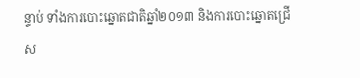ន្ទាប់ ទាំងការបោះឆ្នោតជាតិឆ្នាំ២០១៣ និងការបោះឆ្នោតជ្រើស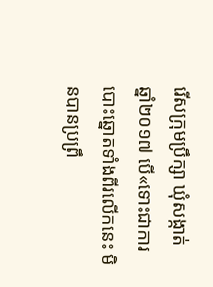រើសក្រុមប្រឹក្សា ឃុំសង្កាត់ ឆ្នាំ២០១៧ បើ«ទោះជាការបោះឆ្នោតទាំងពីរលើកនេះ មិនបានប្រព្រឹ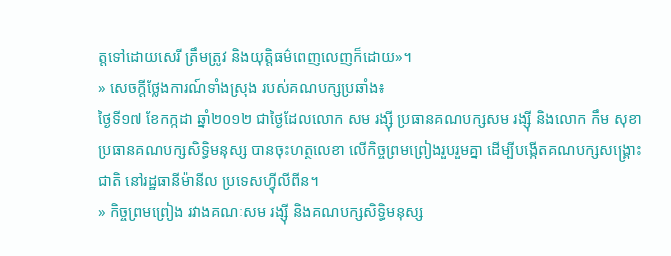ត្តទៅដោយសេរី ត្រឹមត្រូវ និងយុត្តិធម៌ពេញលេញក៏ដោយ»។
» សេចក្ដីថ្លែងការណ៍ទាំងស្រុង របស់គណបក្សប្រឆាំង៖
ថ្ងៃទី១៧ ខែកក្កដា ឆ្នាំ២០១២ ជាថ្ងៃដែលលោក សម រង្សុី ប្រធានគណបក្សសម រង្សុី និងលោក កឹម សុខា ប្រធានគណបក្សសិទ្ធិមនុស្ស បានចុះហត្ថលេខា លើកិច្ចព្រមព្រៀងរួបរួមគ្នា ដើម្បីបង្កើតគណបក្សសង្គ្រោះជាតិ នៅរដ្ឋធានីម៉ានីល ប្រទេសហ៊្វីលីពីន។
» កិច្ចព្រមព្រៀង រវាងគណៈសម រង្ស៊ី និងគណបក្សសិទ្ធិមនុស្ស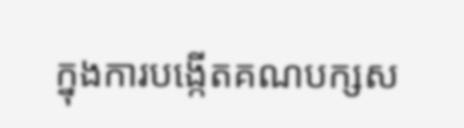ក្នុងការបង្កើតគណបក្សស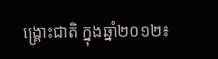ង្គ្រោះជាតិ ក្នុងឆ្នាំ២០១២៖